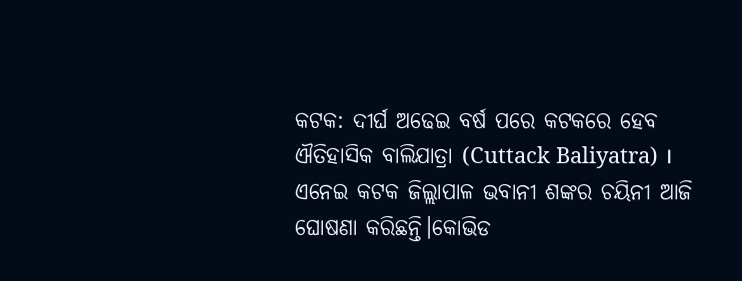କଟକ: ଦୀର୍ଘ ଅଢେଇ ବର୍ଷ ପରେ କଟକରେ ହେବ ଐତିହାସିକ ବାଲିଯାତ୍ରା (Cuttack Baliyatra) । ଏନେଇ କଟକ ଜିଲ୍ଲାପାଳ ଭବାନୀ ଶଙ୍କର ଚୟିନୀ ଆଜି ଘୋଷଣା କରିଛନ୍ତି।କୋଭିଡ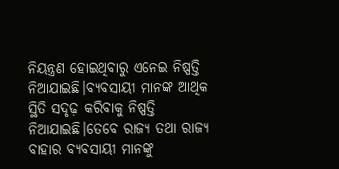ନିୟନ୍ତ୍ରଣ ହୋଇଥିବାରୁ ଏନେଇ ନିଷ୍ପତ୍ତି ନିଆଯାଇଛି।ବ୍ୟବସାୟୀ ମାନଙ୍କ ଆଥିକ ସ୍ଥିତି ସଦୃଢ଼ କରିବାକୁ ନିଷ୍ପତ୍ତି ନିଆଯାଇଛି।ତେବେ ରାଜ୍ୟ ତଥା ରାଜ୍ୟ ବାହାର ବ୍ୟବସାୟୀ ମାନଙ୍କୁ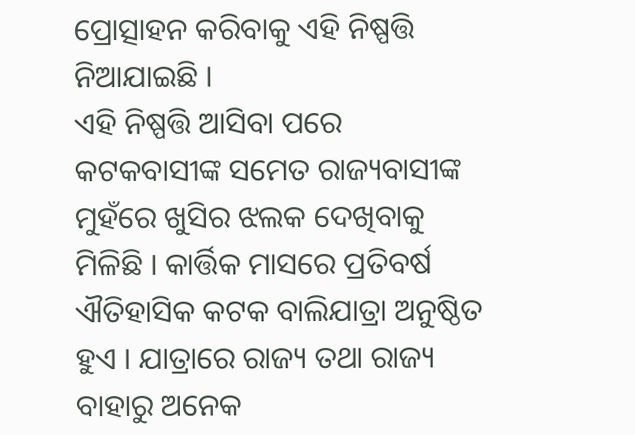ପ୍ରୋତ୍ସାହନ କରିବାକୁ ଏହି ନିଷ୍ପତ୍ତି ନିଆଯାଇଛି ।
ଏହି ନିଷ୍ପତ୍ତି ଆସିବା ପରେ କଟକବାସୀଙ୍କ ସମେତ ରାଜ୍ୟବାସୀଙ୍କ ମୁହଁରେ ଖୁସିର ଝଲକ ଦେଖିବାକୁ ମିଳିଛି । କାର୍ତ୍ତିକ ମାସରେ ପ୍ରତିବର୍ଷ ଐତିହାସିକ କଟକ ବାଲିଯାତ୍ରା ଅନୁଷ୍ଠିତ ହୁଏ । ଯାତ୍ରାରେ ରାଜ୍ୟ ତଥା ରାଜ୍ୟ ବାହାରୁ ଅନେକ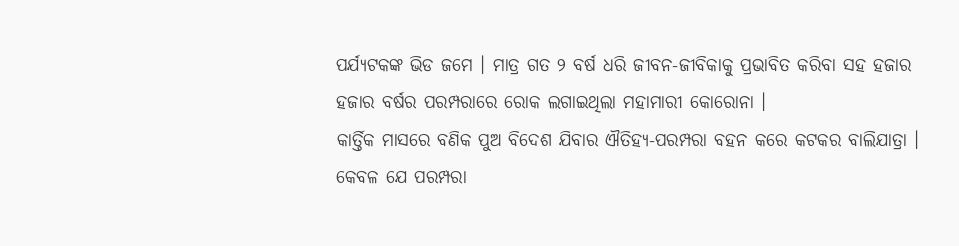ପର୍ଯ୍ୟଟକଙ୍କ ଭିଡ ଜମେ । ମାତ୍ର ଗତ ୨ ବର୍ଷ ଧରି ଜୀବନ-ଜୀବିକାକୁ ପ୍ରଭାବିତ କରିବା ସହ ହଜାର ହଜାର ବର୍ଷର ପରମ୍ପରାରେ ରୋକ ଲଗାଇଥିଲା ମହାମାରୀ କୋରୋନା ।
କାର୍ତ୍ତିକ ମାସରେ ବଣିକ ପୁଅ ବିଦେଶ ଯିବାର ଐତିହ୍ୟ-ପରମ୍ପରା ବହନ କରେ କଟକର ବାଲିଯାତ୍ରା । କେବଳ ଯେ ପରମ୍ପରା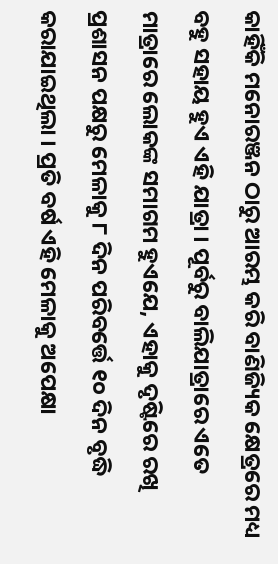କାହିଁକି ମନୋରଞ୍ଜନ ଠାରୁ ଆରମ୍ଭ କରି ବାଣିଜ୍ୟିକ କ୍ଷେତ୍ରରେ ମଧ୍ୟ ବହୁ ସହାୟ ହୁଏ ଏହି ଯାତ୍ରା । ପୂର୍ବରୁ ବାଲିଯାତ୍ରାରେ ଏତେ ମାତ୍ରାରେ ଲୋକଙ୍କ ସମାଗମ ହୁଏଯେ, ଏହାକୁ ଦୃଷ୍ଟିରେ ରଖି ପ୍ରଶାସନ ପକ୍ଷରୁ ମେଳାକୁ ୮ ଦିନ ପରିବର୍ତ୍ତେ ୧୦ ଦିନ ବୃଦ୍ଧି କରାଯାଇଥିଲା । ପ୍ରତି ବର୍ଷ ଏହି ମେଳାକୁ ଅପେକ୍ଷା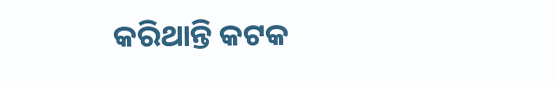କରିଥାନ୍ତି କଟକ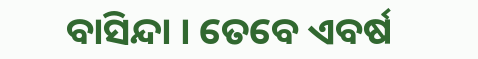ବାସିନ୍ଦା । ତେବେ ଏବର୍ଷ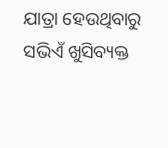ଯାତ୍ରା ହେଉଥିବାରୁ ସଭିଏଁ ଖୁସିବ୍ୟକ୍ତ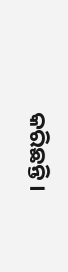କରିଛନ୍ତି ।